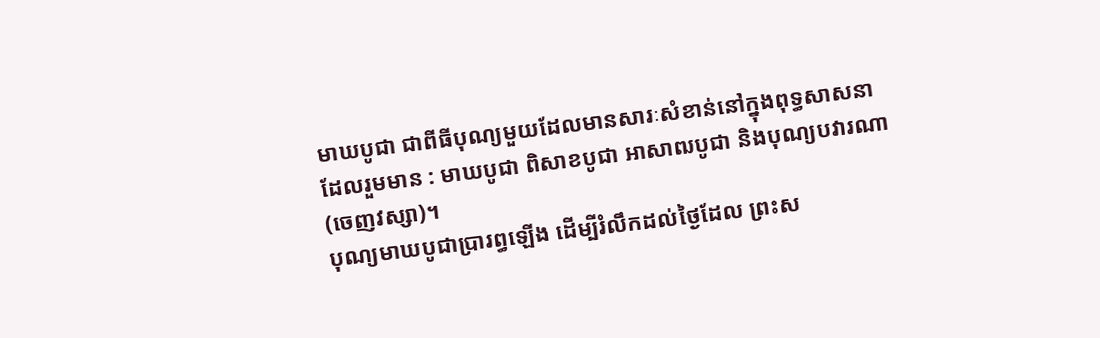មាឃបូជា ជាពីធីបុណ្យមួយដែលមានសារៈសំខាន់នៅក្នុងពុទ្ធសាសនា ដែលរួមមាន : មាឃបូជា ពិសាខបូជា អាសាឍបូជា និងបុណ្យបវារណា (ចេញវស្សា)។
បុណ្យមាឃបូជាប្រារព្ធឡើង ដើម្បីរំលឹកដល់ថៃ្ងដែល ព្រះស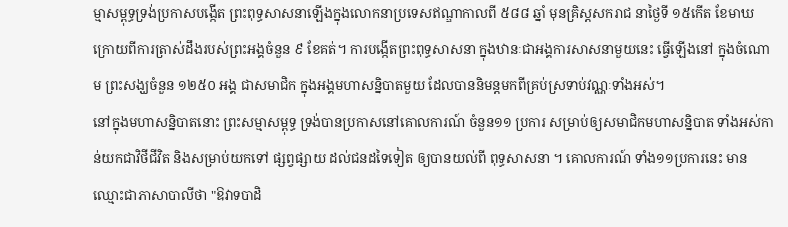ម្មាសម្ពុទ្ធទ្រង់ប្រកាសបង្កើត ព្រះពុទ្ធសាសនាឡើងក្នុងលោកនាប្រទេសឥណ្ឌាកាលពី ៥៨៨ ឆ្នាំ មុនគ្រិស្តសករាជ នាថៃ្ងទី ១៥កើត ខែមាឃ ក្រោយពីការត្រាស់ដឹងរបស់ព្រះអង្គចំនួន ៩ ខែគត់។ ការបង្កើតព្រះពុទ្ធសាសនា ក្នុងឋានៈជាអង្គការសាសនាមួយនេះ ធ្វើឡើងនៅ ក្នុងចំណោម ព្រះសង្ឃចំនួន ១២៥០ អង្គ ជាសមាជិក ក្នុងអង្គមហាសន្និបាតមួយ ដែលបាននិមន្តមកពីគ្រប់ស្រទាប់វណ្ណៈទាំងអស់។
នៅក្នុងមហាសន្និបាតនោះ ព្រះសម្មាសម្ពុទ្ធ ទ្រង់បានប្រកាសនៅគោលការណ៍ ចំនួន១១ ប្រការ សម្រាប់ឲ្យសមាជិកមហាសន្និបាត ទាំងអស់កាន់យកជាវិថីជីវិត និងសម្រាប់យកទៅ ផ្សព្វផ្សាយ ដល់ជនដទៃទៀត ឲ្យបានយល់ពី ពុទ្ធសាសនា ។ គោលការណ៍ ទាំង១១ប្រការនេះ មានឈ្មោះជាភាសាបាលីថា "ឱវាទបាដិ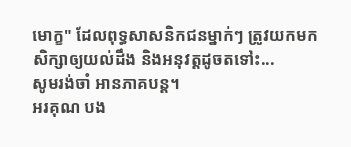មោក្ខ" ដែលពុទ្ធសាសនិកជនម្នាក់ៗ ត្រូវយកមក សិក្សាឲ្យយល់ដឹង និងអនុវត្តដូចតទៅះ...
សូមរង់ចាំ អានភាគបន្ត។
អរគុណ បង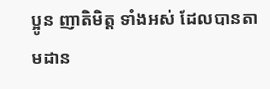ប្អូន ញាតិមិត្ត ទាំងអស់ ដែលបានតាមដាន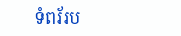ទំពរ័រប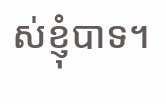ស់ខ្ញុំបាទ។